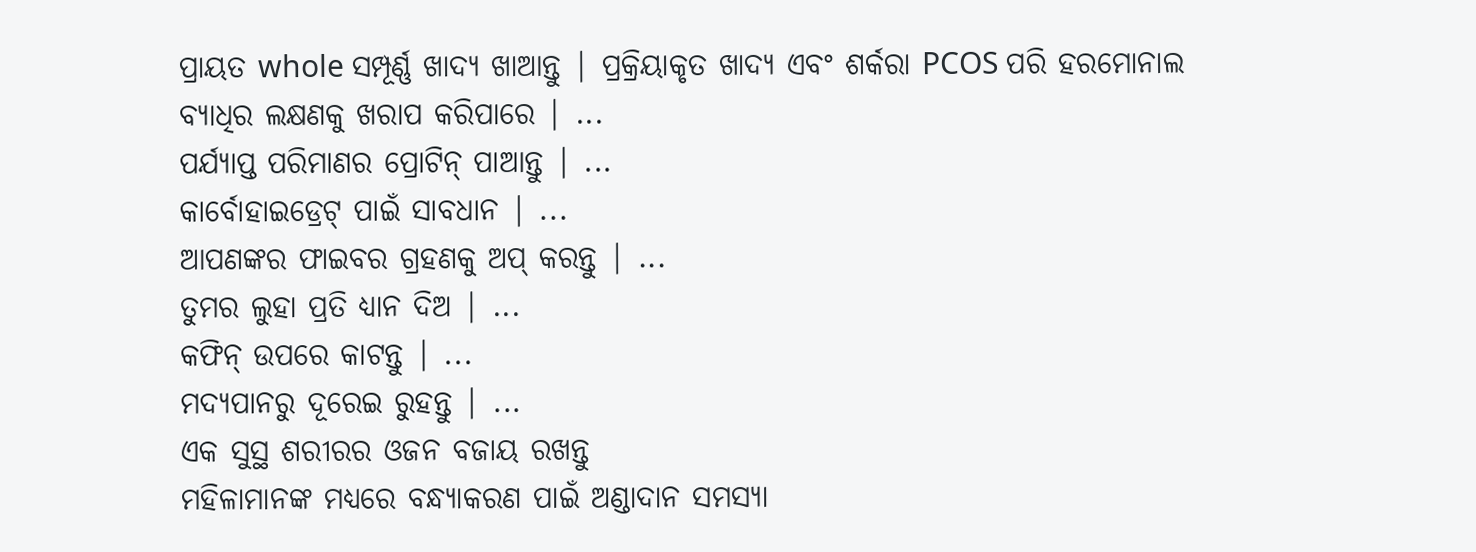ପ୍ରାୟତ whole ସମ୍ପୂର୍ଣ୍ଣ ଖାଦ୍ୟ ଖାଆନ୍ତୁ | ପ୍ରକ୍ରିୟାକୃତ ଖାଦ୍ୟ ଏବଂ ଶର୍କରା PCOS ପରି ହରମୋନାଲ ବ୍ୟାଧିର ଲକ୍ଷଣକୁ ଖରାପ କରିପାରେ | ...
ପର୍ଯ୍ୟାପ୍ତ ପରିମାଣର ପ୍ରୋଟିନ୍ ପାଆନ୍ତୁ | ...
କାର୍ବୋହାଇଡ୍ରେଟ୍ ପାଇଁ ସାବଧାନ | ...
ଆପଣଙ୍କର ଫାଇବର ଗ୍ରହଣକୁ ଅପ୍ କରନ୍ତୁ | ...
ତୁମର ଲୁହା ପ୍ରତି ଧ୍ୟାନ ଦିଅ | ...
କଫିନ୍ ଉପରେ କାଟନ୍ତୁ | ...
ମଦ୍ୟପାନରୁ ଦୂରେଇ ରୁହନ୍ତୁ | ...
ଏକ ସୁସ୍ଥ ଶରୀରର ଓଜନ ବଜାୟ ରଖନ୍ତୁ
ମହିଳାମାନଙ୍କ ମଧ୍ୟରେ ବନ୍ଧ୍ୟାକରଣ ପାଇଁ ଅଣ୍ଡାଦାନ ସମସ୍ୟା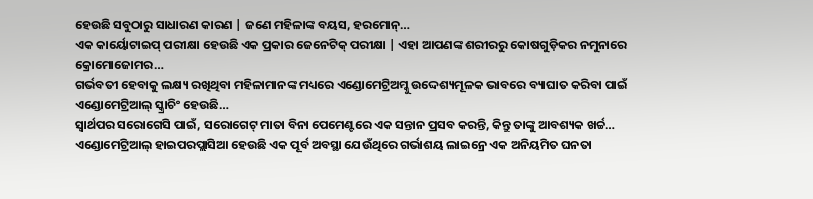ହେଉଛି ସବୁଠାରୁ ସାଧାରଣ କାରଣ | ଜଣେ ମହିଳାଙ୍କ ବୟସ, ହରମୋନ୍…
ଏକ କାର୍ୟୋଟାଇପ୍ ପରୀକ୍ଷା ହେଉଛି ଏକ ପ୍ରକାର ଜେନେଟିକ୍ ପରୀକ୍ଷା | ଏହା ଆପଣଙ୍କ ଶରୀରରୁ କୋଷଗୁଡ଼ିକର ନମୁନାରେ କ୍ରୋମୋଜୋମର…
ଗର୍ଭବତୀ ହେବାକୁ ଲକ୍ଷ୍ୟ ରଖିଥିବା ମହିଳାମାନଙ୍କ ମଧ୍ୟରେ ଏଣ୍ଡୋମେଟ୍ରିଅମ୍କୁ ଉଦ୍ଦେଶ୍ୟମୂଳକ ଭାବରେ ବ୍ୟାଘାତ କରିବା ପାଇଁ ଏଣ୍ଡୋମେଟ୍ରିଆଲ୍ ସ୍କ୍ରାଚିଂ ହେଉଛି…
ସ୍ୱାର୍ଥପର ସରୋଗେସି ପାଇଁ, ସରୋଗେଟ୍ ମାତା ବିନା ପେମେଣ୍ଟରେ ଏକ ସନ୍ତାନ ପ୍ରସବ କରନ୍ତି, କିନ୍ତୁ ତାଙ୍କୁ ଆବଶ୍ୟକ ଖର୍ଚ୍ଚ…
ଏଣ୍ଡୋମେଟ୍ରିଆଲ୍ ହାଇପରପ୍ଲାସିଆ ହେଉଛି ଏକ ପୂର୍ବ ଅବସ୍ଥା ଯେଉଁଥିରେ ଗର୍ଭାଶୟ ଲାଇନ୍ରେ ଏକ ଅନିୟମିତ ଘନତା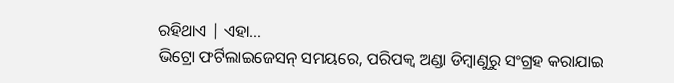ରହିଥାଏ | ଏହା…
ଭିଟ୍ରୋ ଫର୍ଟିଲାଇଜେସନ୍ ସମୟରେ, ପରିପକ୍ୱ ଅଣ୍ଡା ଡିମ୍ବାଣୁରୁ ସଂଗ୍ରହ କରାଯାଇ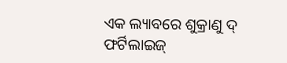ଏକ ଲ୍ୟାବରେ ଶୁକ୍ରାଣୁ ଦ୍ ଫର୍ଟିଲାଇଜ୍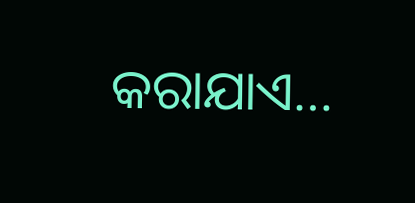କରାଯାଏ…